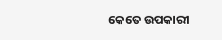କେତେ ଉପକାରୀ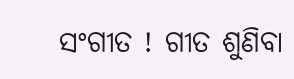ସଂଗୀତ ! ଗୀତ ଶୁଣିବା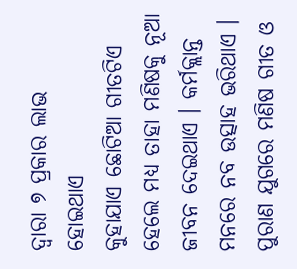ଦ୍ୱାରା ୭ ପ୍ରକାର ଲାଭ ହୋଇଥାଏ
କୁହାଯାଏ ଛୋଟିଆ ଗୀତଟିଏ ହେଲେ ମଧ୍ୟ ତାହା ମଣିଷକୁ ନୂଆ ଜୀବନ ଦେଇଥାଏ । କର୍ମକ୍ଲାନ୍ତ ମନରେ ନବ ଉତ୍ସାହ ଭରିଥାଏ । ପୁରାଣ ଯୁଗରେ ମଣିଷ ଗୀତ ଓ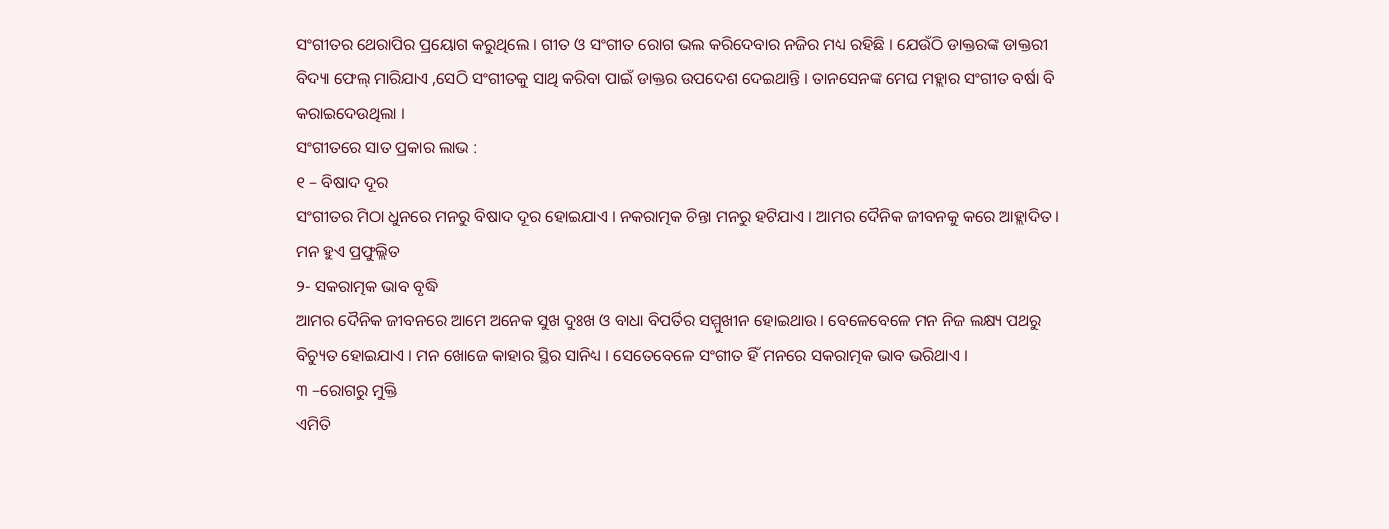ସଂଗୀତର ଥେରାପିର ପ୍ରୟୋଗ କରୁଥିଲେ । ଗୀତ ଓ ସଂଗୀତ ରୋଗ ଭଲ କରିଦେବାର ନଜିର ମଧ୍ୟ ରହିଛି । ଯେଉଁଠି ଡାକ୍ତରଙ୍କ ଡାକ୍ତରୀ ବିଦ୍ୟା ଫେଲ୍ ମାରିଯାଏ ,ସେଠି ସଂଗୀତକୁ ସାଥି କରିବା ପାଇଁ ଡାକ୍ତର ଉପଦେଶ ଦେଇଥାନ୍ତି । ତାନସେନଙ୍କ ମେଘ ମହ୍ଲାର ସଂଗୀତ ବର୍ଷା ବି କରାଇଦେଉଥିଲା ।
ସଂଗୀତରେ ସାତ ପ୍ରକାର ଲାଭ :
୧ – ବିଷାଦ ଦୂର
ସଂଗୀତର ମିଠା ଧୁନରେ ମନରୁ ବିଷାଦ ଦୂର ହୋଇଯାଏ । ନକରାତ୍ମକ ଚିନ୍ତା ମନରୁ ହଟିଯାଏ । ଆମର ଦୈନିକ ଜୀବନକୁ କରେ ଆହ୍ଲାଦିତ । ମନ ହୁଏ ପ୍ରଫୁଲ୍ଲିତ
୨- ସକରାତ୍ମକ ଭାବ ବୃଦ୍ଧି
ଆମର ଦୈନିକ ଜୀବନରେ ଆମେ ଅନେକ ସୁଖ ଦୁଃଖ ଓ ବାଧା ବିପର୍ତିର ସମ୍ମୁଖୀନ ହୋଇଥାଉ । ବେଳେବେଳେ ମନ ନିଜ ଲକ୍ଷ୍ୟ ପଥରୁ ବିଚ୍ୟୁତ ହୋଇଯାଏ । ମନ ଖୋଜେ କାହାର ସ୍ଥିର ସାନିଧ୍ୟ । ସେତେବେଳେ ସଂଗୀତ ହିଁ ମନରେ ସକରାତ୍ମକ ଭାବ ଭରିଥାଏ ।
୩ –ରୋଗରୁ ମୁକ୍ତି
ଏମିତି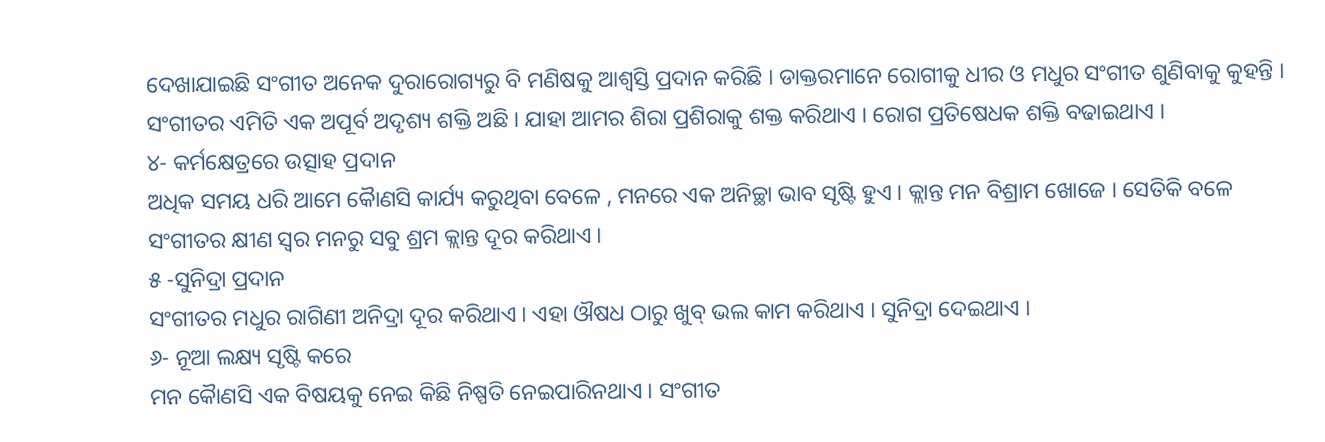ଦେଖାଯାଇଛି ସଂଗୀତ ଅନେକ ଦୁରାରୋଗ୍ୟରୁ ବି ମଣିଷକୁ ଆଶ୍ୱସ୍ତି ପ୍ରଦାନ କରିଛି । ଡାକ୍ତରମାନେ ରୋଗୀକୁ ଧୀର ଓ ମଧୁର ସଂଗୀତ ଶୁଣିବାକୁ କୁହନ୍ତି । ସଂଗୀତର ଏମିତି ଏକ ଅପୂର୍ବ ଅଦୃଶ୍ୟ ଶକ୍ତି ଅଛି । ଯାହା ଆମର ଶିରା ପ୍ରଶିରାକୁ ଶକ୍ତ କରିଥାଏ । ରୋଗ ପ୍ରତିଷେଧକ ଶକ୍ତି ବଢାଇଥାଏ ।
୪- କର୍ମକ୍ଷେତ୍ରରେ ଉତ୍ସାହ ପ୍ରଦାନ
ଅଧିକ ସମୟ ଧରି ଆମେ କୈାଣସି କାର୍ଯ୍ୟ କରୁଥିବା ବେଳେ , ମନରେ ଏକ ଅନିଚ୍ଛା ଭାବ ସୃଷ୍ଟି ହୁଏ । କ୍ଲାନ୍ତ ମନ ବିଶ୍ରାମ ଖୋଜେ । ସେତିକି ବଳେ ସଂଗୀତର କ୍ଷୀଣ ସ୍ୱର ମନରୁ ସବୁ ଶ୍ରମ କ୍ଲାନ୍ତ ଦୂର କରିଥାଏ ।
୫ -ସୁନିଦ୍ରା ପ୍ରଦାନ
ସଂଗୀତର ମଧୁର ରାଗିଣୀ ଅନିଦ୍ରା ଦୂର କରିଥାଏ । ଏହା ଔଷଧ ଠାରୁ ଖୁବ୍ ଭଲ କାମ କରିଥାଏ । ସୁନିଦ୍ରା ଦେଇଥାଏ ।
୬- ନୂଆ ଲକ୍ଷ୍ୟ ସୃଷ୍ଟି କରେ
ମନ କୈାଣସି ଏକ ବିଷୟକୁ ନେଇ କିଛି ନିଷ୍ପତି ନେଇପାରିନଥାଏ । ସଂଗୀତ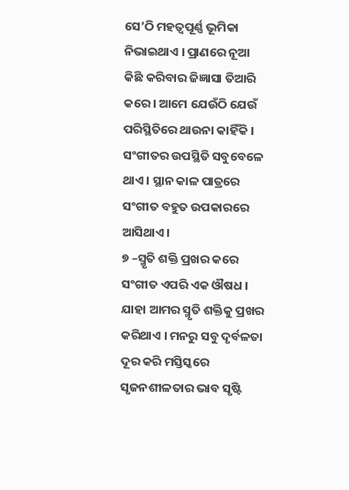ସେ’ଠି ମହତ୍ୱପୂର୍ଣ୍ଣ ଭୂମିକା ନିଭାଇଥାଏ । ପ୍ରାଣରେ ନୂଆ କିଛି କରିବାର ଜିଜ୍ଞାସା ତିଆରି କରେ । ଆମେ ଯେଉଁଠି ଯେଉଁ ପରିସ୍ଥିତିରେ ଥାଉନା କାହିଁକି । ସଂଗୀତର ଉପସ୍ଥିତି ସବୁବେଳେ ଥାଏ । ସ୍ଥାନ କାଳ ପାତ୍ରରେ ସଂଗୀତ ବହୁତ ଉପକାରରେ ଆସିଥାଏ ।
୭ –ସ୍ମୃତି ଶକ୍ତି ପ୍ରଖର କରେ
ସଂଗୀତ ଏପରି ଏକ ଔଷଧ । ଯାହା ଆମର ସ୍ମୃତି ଶକ୍ତିକୁ ପ୍ରଖର କରିଥାଏ । ମନରୁ ସବୁ ଦୃର୍ବଳତା ଦୂର କରି ମସ୍ତିସ୍କରେ ସୃଜନଶୀଳତାର ଭାବ ସୃଷ୍ଟି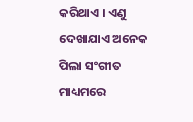କରିଥାଏ । ଏଣୁ ଦେଖାଯାଏ ଅନେକ ପିଲା ସଂଗୀତ ମାଧ୍ୟମରେ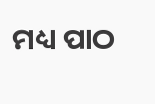ମଧ୍ୟ ପାଠ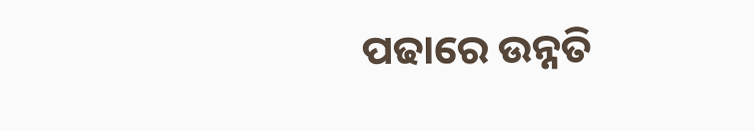ପଢାରେ ଉନ୍ନତି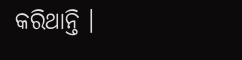କରିଥାନ୍ତି ।